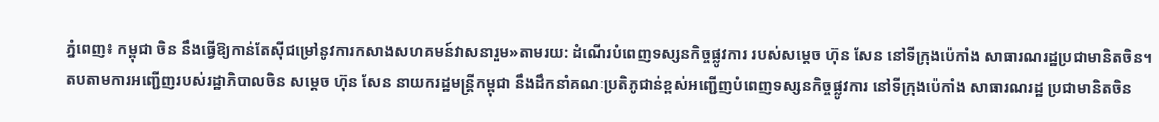ភ្នំពេញ៖ កម្ពុជា ចិន នឹងធ្វើឱ្យកាន់តែស៊ីជម្រៅនូវការកសាងសហគមន៍វាសនារួម»តាមរយ: ដំណើរបំពេញទស្សនកិច្ចផ្លូវការ របស់សម្តេច ហ៊ុន សែន នៅទីក្រុងប៉េកាំង សាធារណរដ្ឋប្រជាមានិតចិន។
តបតាមការអញ្ជើញរបស់រដ្ឋាភិបាលចិន សម្តេច ហ៊ុន សែន នាយករដ្ឋមន្ត្រីកម្ពុជា នឹងដឹកនាំគណៈប្រតិភូជាន់ខ្ពស់អញ្ជើញបំពេញទស្សនកិច្ចផ្លូវការ នៅទីក្រុងប៉េកាំង សាធារណរដ្ឋ ប្រជាមានិតចិន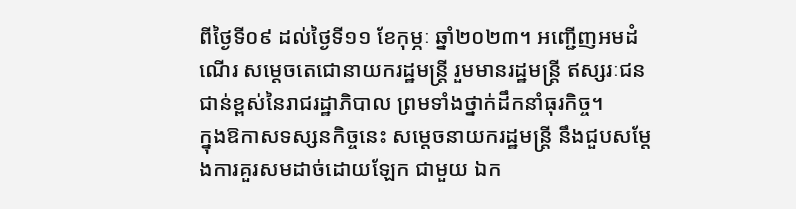ពីថ្ងៃទី០៩ ដល់ថ្ងៃទី១១ ខែកុម្ភៈ ឆ្នាំ២០២៣។ អញ្ជើញអមដំណើរ សម្ដេចតេជោនាយករដ្ឋមន្ត្រី រួមមានរដ្ឋមន្ត្រី ឥស្សរៈជនជាន់ខ្ពស់នៃរាជរដ្ឋាភិបាល ព្រមទាំងថ្នាក់ដឹកនាំធុរកិច្ច។
ក្នុងឱកាសទស្សនកិច្ចនេះ សម្តេចនាយករដ្ឋមន្រ្តី នឹងជួបសម្តែងការគួរសមដាច់ដោយឡែក ជាមួយ ឯក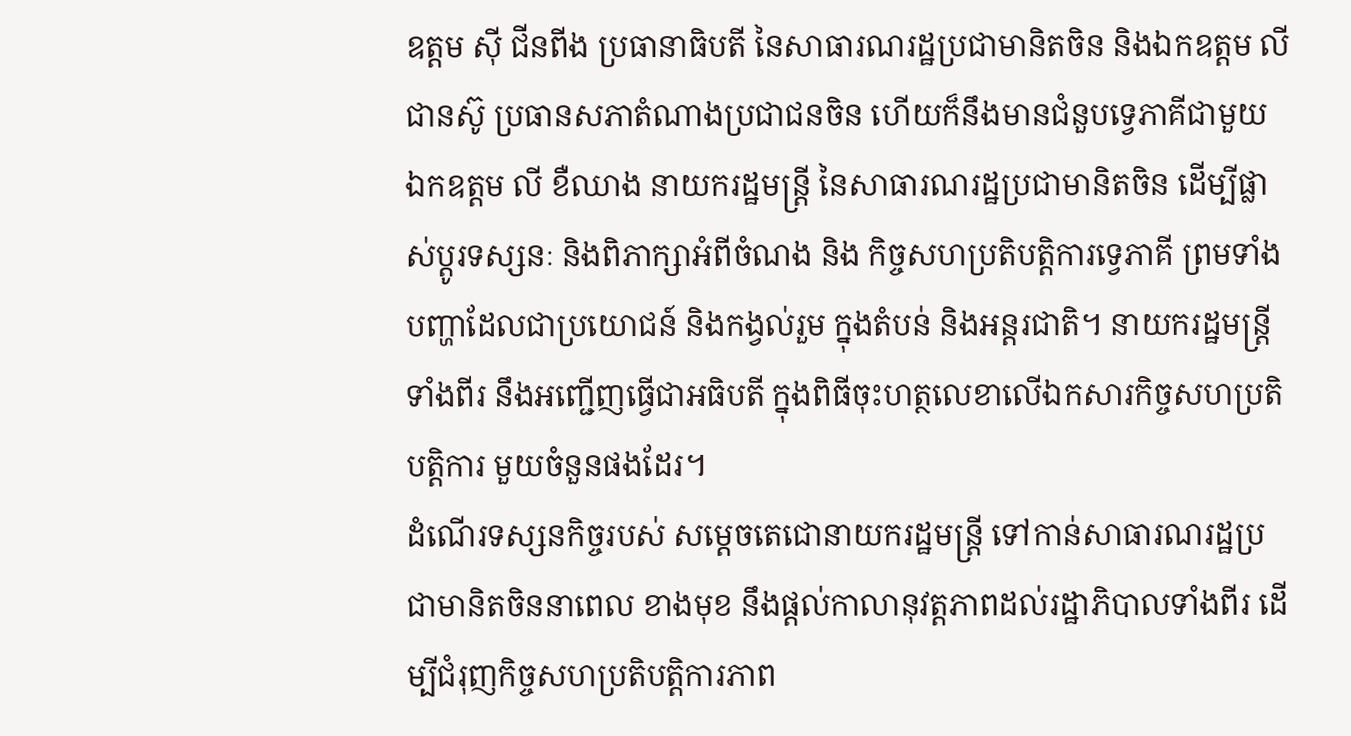ឧត្តម ស៊ី ជីនពីង ប្រធានាធិបតី នៃសាធារណរដ្ឋប្រជាមានិតចិន និងឯកឧត្តម លី ជានស៊ូ ប្រធានសភាតំណាងប្រជាជនចិន ហើយក៏នឹងមានជំនួបទ្វេភាគីជាមួយ ឯកឧត្តម លី ខឺឈាង នាយករដ្ឋមន្ត្រី នៃសាធារណរដ្ឋប្រជាមានិតចិន ដើម្បីផ្លាស់ប្តូរទស្សនៈ និងពិភាក្សាអំពីចំណង និង កិច្ចសហប្រតិបត្តិការទ្វេភាគី ព្រមទាំងបញ្ហាដែលជាប្រយោជន៍ និងកង្វល់រួម ក្នុងតំបន់ និងអន្តរជាតិ។ នាយករដ្ឋមន្ត្រីទាំងពីរ នឹងអញ្ជើញធ្វើជាអធិបតី ក្នុងពិធីចុះហត្ថលេខាលើឯកសារកិច្ចសហប្រតិបត្តិការ មួយចំនួនផងដែរ។
ដំណើរទស្សនកិច្ចរបស់ សម្តេចតេជោនាយករដ្ឋមន្ត្រី ទៅកាន់សាធារណរដ្ឋប្រជាមានិតចិននាពេល ខាងមុខ នឹងផ្ដល់កាលានុវត្តភាពដល់រដ្ឋាភិបាលទាំងពីរ ដើម្បីជំរុញកិច្ចសហប្រតិបត្តិការភាព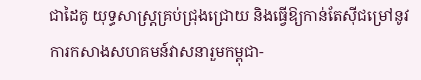ជាដៃគូ យុទ្ធសាស្ត្រគ្រប់ជ្រុងជ្រោយ និងធ្វើឱ្យកាន់តែស៊ីជម្រៅនូវការកសាងសហគមន៍វាសនារួមកម្ពុជា-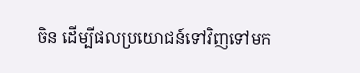ចិន ដើម្បីផលប្រយោជន៍ទៅវិញទៅមក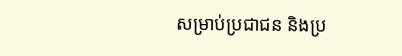សម្រាប់ប្រជាជន និងប្រ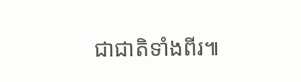ជាជាតិទាំងពីរ៕